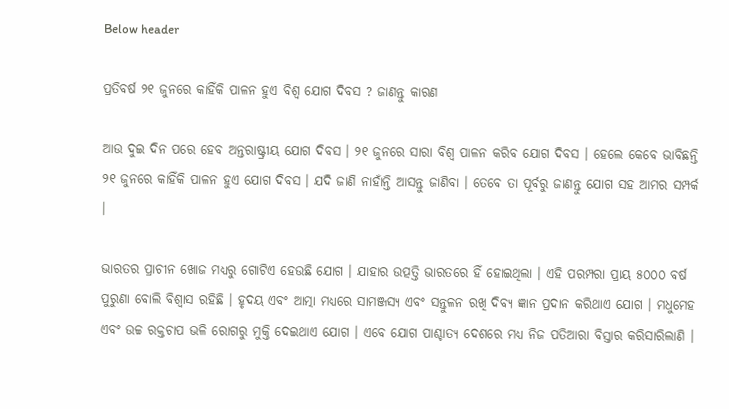Below header

ପ୍ରତିବର୍ଷ ୨୧ ଜୁନରେ କାହିଁକି ପାଳନ ହୁଏ ବିଶ୍ବ ଯୋଗ ଦିବସ ? ଜାଣନ୍ତୁ କାରଣ

ଆଉ ଦୁଇ ଦିନ ପରେ ହେବ ଅନ୍ତରାଷ୍ଟ୍ରୀୟ ଯୋଗ ଦିବସ । ୨୧ ଜୁନରେ ସାରା ବିଶ୍ବ ପାଳନ କରିବ ଯୋଗ ଦିବସ । ହେଲେ କେବେ ଭାବିଛନ୍ତି ୨୧ ଜୁନରେ କାହିଁକି ପାଳନ ହୁଏ ଯୋଗ ଦିବସ । ଯଦି ଜାଣି ନାହାଁନ୍ତି ଆସନ୍ତୁ ଜାଣିବା । ତେବେ ତା ପୂର୍ବରୁ ଜାଣନ୍ତୁ ଯୋଗ ସହ ଆମର ସମ୍ପର୍କ ।

ଭାରତର ପ୍ରାଚୀନ ଖୋଜ ମଧ୍ୟରୁ ଗୋଟିଏ ହେଉଛି ଯୋଗ । ଯାହାର ଉତ୍ପତ୍ତି ଭାରତରେ ହିଁ ହୋଇଥିଲା । ଏହି ପରମ୍ପରା ପ୍ରାୟ ୫୦୦୦ ବର୍ଷ ପୁରୁଣା ବୋଲି ବିଶ୍ବାସ ରହିଛି । ହୃଦୟ ଏବଂ ଆତ୍ମା ମଧ୍ୟରେ ସାମଞ୍ଜସ୍ୟ ଏବଂ ସନ୍ତୁଳନ ରଖି ଦିବ୍ୟ ଜ୍ଞାନ ପ୍ରଦାନ କରିଥାଏ ଯୋଗ । ମଧୁମେହ ଏବଂ ଉଚ୍ଚ ରକ୍ତଚାପ ଭଳି ରୋଗରୁ ମୁକ୍ତି ଦେଇଥାଏ ଯୋଗ । ଏବେ ଯୋଗ ପାଶ୍ଚାତ୍ୟ ଦେଶରେ ମଧ୍ୟ ନିଜ ପତିଆରା ବିସ୍ତାର କରିସାରିଲାଣି ।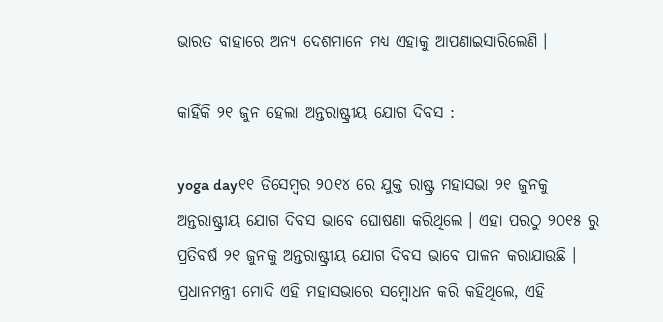ଭାରତ ବାହାରେ ଅନ୍ୟ ଦେଶମାନେ ମଧ୍ୟ ଏହାକୁ ଆପଣାଇସାରିଲେଣି ।

କାହିଁକି ୨୧ ଜୁନ ହେଲା ଅନ୍ତରାଷ୍ଟ୍ରୀୟ ଯୋଗ ଦିବସ :

yoga day୧୧ ଡିସେମ୍ବର ୨୦୧୪ ରେ ଯୁକ୍ତ ରାଷ୍ଟ୍ର ମହାସଭା ୨୧ ଜୁନକୁ ଅନ୍ତରାଷ୍ଟ୍ରୀୟ ଯୋଗ ଦିବସ ଭାବେ ଘୋଷଣା କରିଥିଲେ । ଏହା ପରଠୁ ୨୦୧୫ ରୁ ପ୍ରତିବର୍ଷ ୨୧ ଜୁନକୁ ଅନ୍ତରାଷ୍ଟ୍ରୀୟ ଯୋଗ ଦିବସ ଭାବେ ପାଳନ କରାଯାଉଛି । ପ୍ରଧାନମନ୍ତ୍ରୀ ମୋଦି ଏହି ମହାସଭାରେ ସମ୍ବୋଧନ କରି କହିଥିଲେ, ଏହି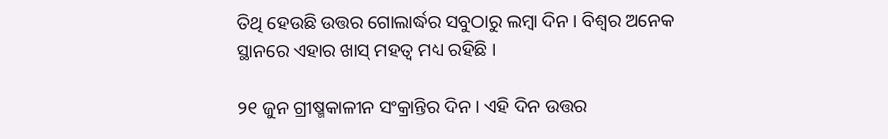ତିଥି ହେଉଛି ଉତ୍ତର ଗୋଲାର୍ଦ୍ଧର ସବୁଠାରୁ ଲମ୍ବା ଦିନ । ବିଶ୍ବର ଅନେକ ସ୍ଥାନରେ ଏହାର ଖାସ୍ ମହତ୍ବ ମଧ୍ୟ ରହିଛି ।

୨୧ ଜୁନ ଗ୍ରୀଷ୍ମକାଳୀନ ସଂକ୍ରାନ୍ତିର ଦିନ । ଏହି ଦିନ ଉତ୍ତର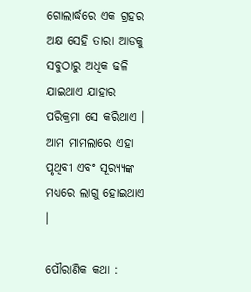ଗୋଲାର୍ଦ୍ଧରେ ଏକ ଗ୍ରହର ଅକ୍ଷ ସେହି ତାରା ଆଡକୁ ସବୁଠାରୁ ଅଧିକ ଢଳି ଯାଇଥାଏ ଯାହାର ପରିକ୍ରମା ସେ କରିଥାଏ । ଆମ ମାମଲାରେ ଏହା ପୃଥିବୀ ଏବଂ ସୂର‌୍ୟ୍ୟଙ୍କ ମଧ୍ୟରେ ଲାଗୁ ହୋଇଥାଏ ।

ପୌରାଣିକ କଥା :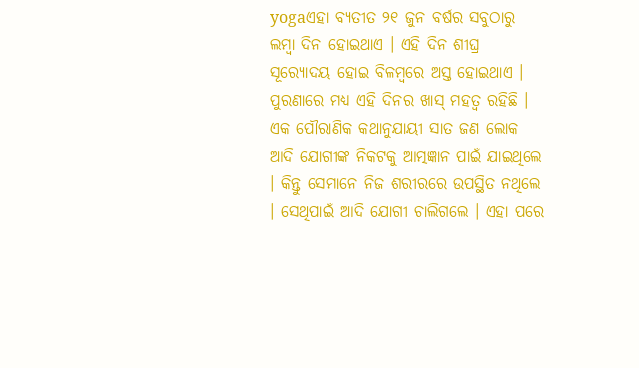yogaଏହା ବ୍ୟତୀତ ୨୧ ଜୁନ ବର୍ଷର ସବୁଠାରୁ ଲମ୍ବା ଦିନ ହୋଇଥାଏ । ଏହି ଦିନ ଶୀଘ୍ର ସୂର‌୍ୟୋଦୟ ହୋଇ ବିଳମ୍ବରେ ଅସ୍ତ ହୋଇଥାଏ । ପୁରଣାରେ ମଧ୍ୟ ଏହି ଦିନର ଖାସ୍ ମହତ୍ବ ରହିଛି । ଏକ ପୌରାଣିକ କଥାନୁଯାୟୀ ସାତ ଜଣ ଲୋକ ଆଦି ଯୋଗୀଙ୍କ ନିକଟକୁ ଆତ୍ମଜ୍ଞାନ ପାଇଁ ଯାଇଥିଲେ । କିନ୍ତୁ ସେମାନେ ନିଜ ଶରୀରରେ ଉପସ୍ଥିତ ନଥିଲେ । ସେଥିପାଇଁ ଆଦି ଯୋଗୀ ଚାଲିଗଲେ । ଏହା ପରେ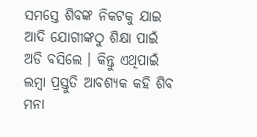ସମସ୍ତେ ଶିବଙ୍କ ନିକଟକୁ ଯାଇ ଆଦି ଯୋଗୀଙ୍କଠୁ ଶିକ୍ଷା ପାଇଁ ଅଡି ବସିଲେ । କିନ୍ତୁ ଏଥିପାଇଁ ଲମ୍ବା ପ୍ରସ୍ତୁତି ଆବଶ୍ୟକ କହି ଶିବ ମନା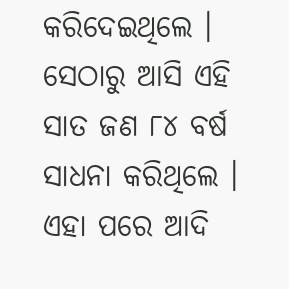କରିଦେଇଥିଲେ । ସେଠାରୁ ଆସି ଏହି ସାତ ଜଣ ୮୪ ବର୍ଷ ସାଧନା କରିଥିଲେ । ଏହା ପରେ ଆଦି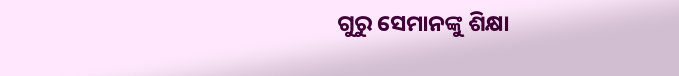ଗୁରୁ ସେମାନଙ୍କୁ ଶିକ୍ଷା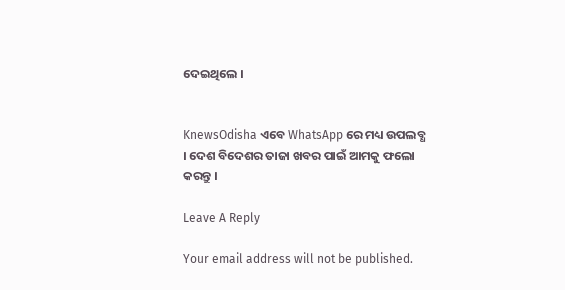ଦେଇଥିଲେ ।


KnewsOdisha ଏବେ WhatsApp ରେ ମଧ୍ୟ ଉପଲବ୍ଧ । ଦେଶ ବିଦେଶର ତାଜା ଖବର ପାଇଁ ଆମକୁ ଫଲୋ କରନ୍ତୁ ।

Leave A Reply

Your email address will not be published.